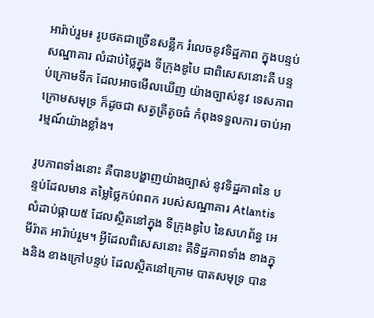អារ៉ាប់រួម៖ រូបថតជាច្រើនសន្លឹក រំលេចនូវទិដ្ឋភាព ក្នុងបន្ទប់សណ្ឋាគារ លំដាប់ថ្លៃក្នុង ទីក្រុងឌូបៃ ជាពិសេសនោះគឺ បន្ទប់ក្រោមទឹក ដែលអាចមើលឃើញ យ៉ាងច្បាស់នូវ ទេសភាព ក្រោមសមុទ្រ ក៏ដូចជា សត្វត្រីតូចធំ កំពុងទទួលការ ចាប់អារម្មណ៍យ៉ាងខ្លាំង។

រូបភាពទាំងនោះ គឺបានបង្ហាញយ៉ាងច្បាស់ នូវទិដ្ឋភាពនៃ បន្ទប់ដែលមាន តម្លៃថ្លៃកប់ពពក របស់សណ្ឋាគារ Atlantis លំដាប់ផ្កាយ៥ ដែលស្ថិតនៅក្នុង ទីក្រុងឌូបៃ នៃសហព័ន្ធ អេមីរ៉ាត អារ៉ាប់រួម។ អ្វីដែលពិសេសនោះ គឺទិដ្ឋភាពទាំង ខាងក្នុងនិង ខាងក្រៅបន្ទប់ ដែលស្ថិតនៅក្រោម បាតសមុទ្រ បាន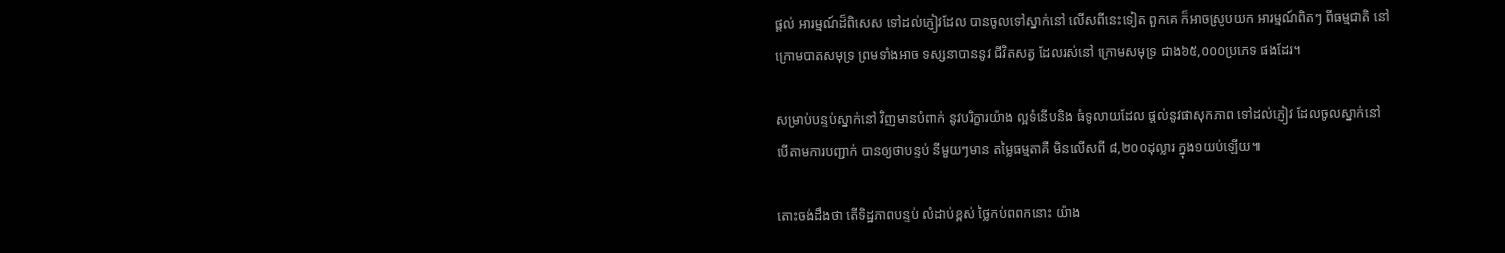ផ្តល់ អារម្មណ៍ដ៏ពិសេស ទៅដល់ភ្ញៀវដែល បានចូលទៅស្នាក់នៅ លើសពីនេះទៀត ពួកគេ ក៏អាចស្រូបយក អារម្មណ៍ពិតៗ ពីធម្មជាតិ នៅក្រោមបាតសមុទ្រ ព្រមទាំងអាច ទស្សនាបាននូវ ជីវិតសត្វ ដែលរស់នៅ ក្រោមសមុទ្រ ជាង៦៥,០០០ប្រភេទ ផងដែរ។

សម្រាប់បន្ទប់ស្នាក់នៅ វិញមានបំពាក់ នូវបរិក្ខារយ៉ាង ល្អទំនើបនិង ធំទូលាយដែល ផ្តល់នូវផាសុកភាព ទៅដល់ភ្ញៀវ ដែលចូលស្នាក់នៅ បើតាមការបញ្ជាក់ បានឲ្យថាបន្ទប់ នីមួយៗមាន តម្លៃធម្មតាគឺ មិនលើសពី ៨,២០០ដុល្លារ ក្នុង១យប់ឡើយ៕

តោះចង់ដឹងថា តើទិដ្ឋភាពបន្ទប់ លំដាប់ខ្ពស់ ថ្លៃកប់ពពកនោះ យ៉ាង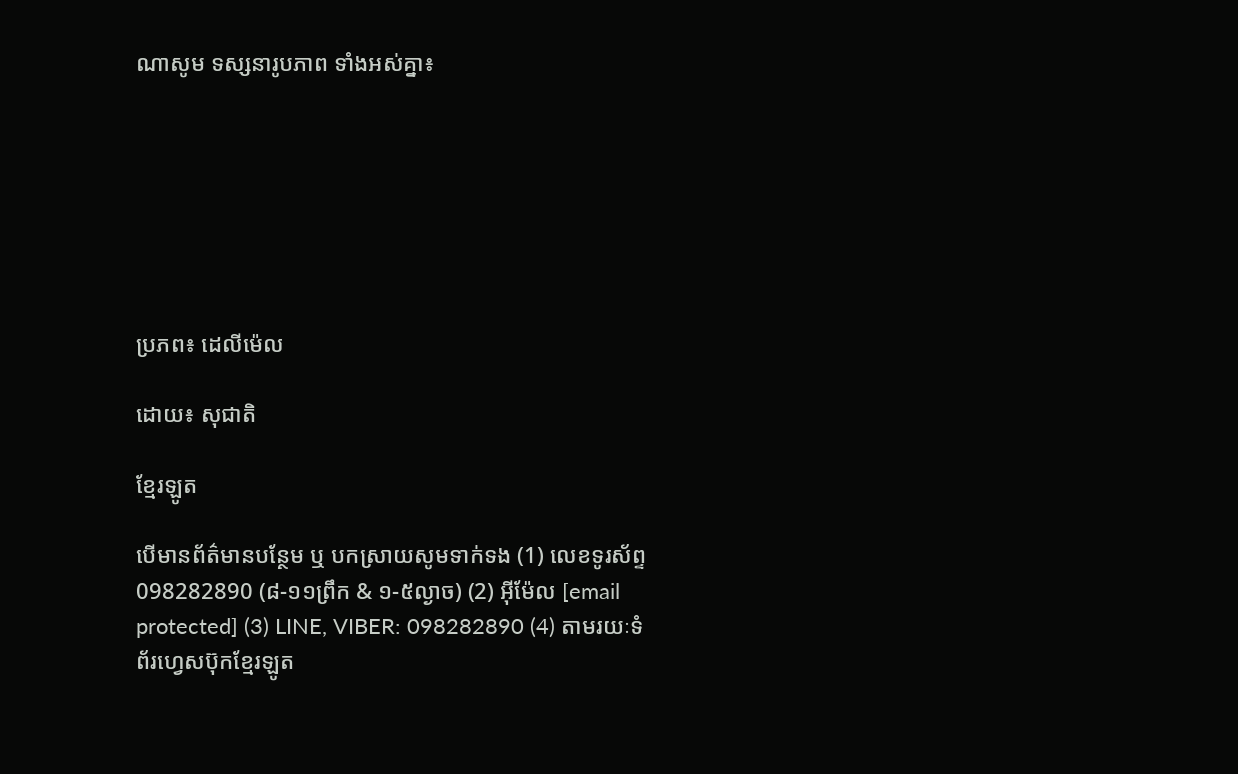ណាសូម ទស្សនារូបភាព ទាំងអស់គ្នា៖







ប្រភព៖ ដេលីម៉េល

ដោយ៖ សុជាតិ

ខ្មែរឡូត

បើមានព័ត៌មានបន្ថែម ឬ បកស្រាយសូមទាក់ទង (1) លេខទូរស័ព្ទ 098282890 (៨-១១ព្រឹក & ១-៥ល្ងាច) (2) អ៊ីម៉ែល [email protected] (3) LINE, VIBER: 098282890 (4) តាមរយៈទំព័រហ្វេសប៊ុកខ្មែរឡូត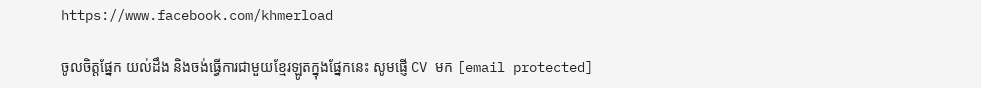https://www.facebook.com/khmerload

ចូលចិត្តផ្នែក យល់ដឹង និងចង់ធ្វើការជាមួយខ្មែរឡូតក្នុងផ្នែកនេះ សូមផ្ញើ CV មក [email protected]